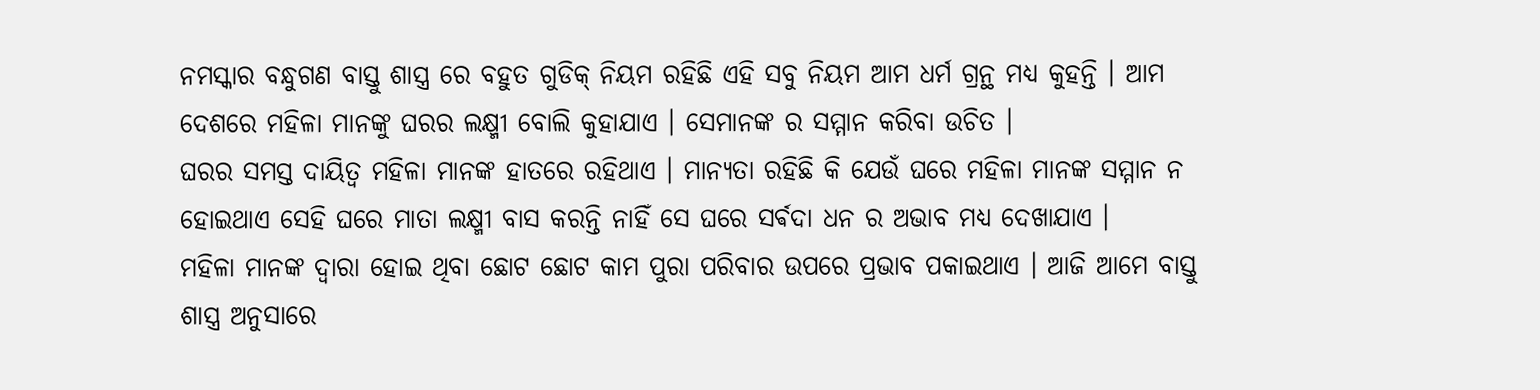ନମସ୍କାର ବନ୍ଧୁଗଣ ବାସ୍ତୁ ଶାସ୍ତ୍ର ରେ ବହୁତ ଗୁଡିକ୍ ନିୟମ ରହିଛି ଏହି ସବୁ ନିୟମ ଆମ ଧର୍ମ ଗ୍ରନ୍ଥ ମଧ୍ୟ କୁହନ୍ତି । ଆମ ଦେଶରେ ମହିଳା ମାନଙ୍କୁ ଘରର ଲକ୍ଷ୍ମୀ ବୋଲି କୁହାଯାଏ । ସେମାନଙ୍କ ର ସମ୍ମାନ କରିବା ଉଚିତ ।
ଘରର ସମସ୍ତ ଦାୟିତ୍ୱ ମହିଳା ମାନଙ୍କ ହାତରେ ରହିଥାଏ । ମାନ୍ୟତା ରହିଛି କି ଯେଉଁ ଘରେ ମହିଳା ମାନଙ୍କ ସମ୍ମାନ ନ ହୋଇଥାଏ ସେହି ଘରେ ମାତା ଲକ୍ଷ୍ମୀ ବାସ କରନ୍ତି ନାହିଁ ସେ ଘରେ ସର୍ଵଦା ଧନ ର ଅଭାବ ମଧ୍ୟ ଦେଖାଯାଏ ।
ମହିଳା ମାନଙ୍କ ଦ୍ୱାରା ହୋଇ ଥିବା ଛୋଟ ଛୋଟ କାମ ପୁରା ପରିବାର ଉପରେ ପ୍ରଭାବ ପକାଇଥାଏ । ଆଜି ଆମେ ବାସ୍ତୁ ଶାସ୍ତ୍ର ଅନୁସାରେ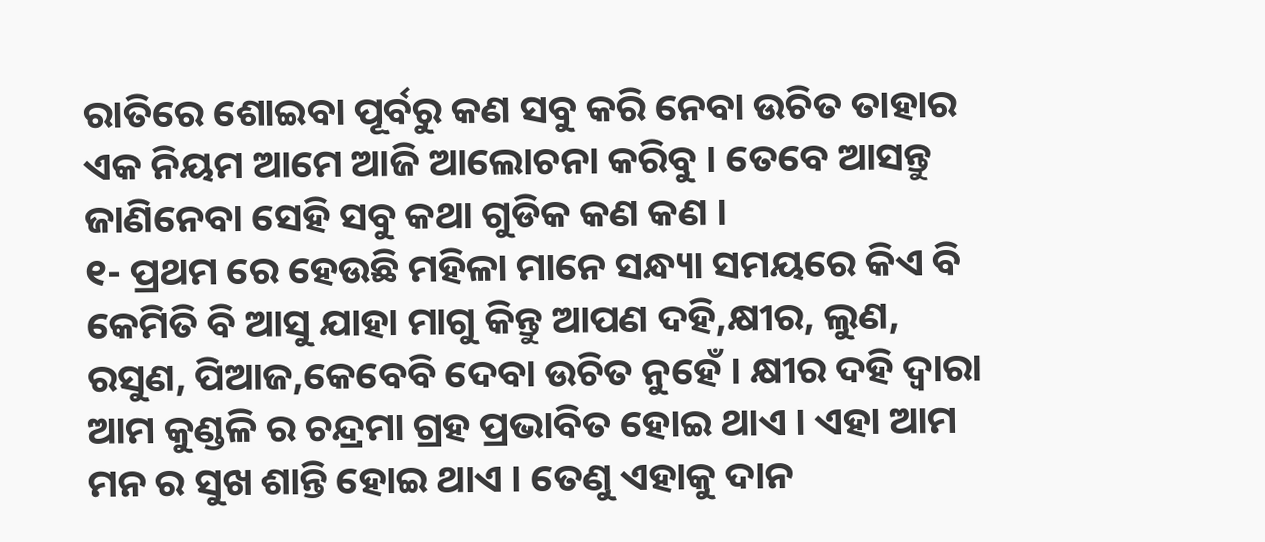ରାତିରେ ଶୋଇବା ପୂର୍ବରୁ କଣ ସବୁ କରି ନେବା ଉଚିତ ତାହାର ଏକ ନିୟମ ଆମେ ଆଜି ଆଲୋଚନା କରିବୁ । ତେବେ ଆସନ୍ତୁ ଜାଣିନେବା ସେହି ସବୁ କଥା ଗୁଡିକ କଣ କଣ ।
୧- ପ୍ରଥମ ରେ ହେଉଛି ମହିଳା ମାନେ ସନ୍ଧ୍ୟା ସମୟରେ କିଏ ବି କେମିତି ବି ଆସୁ ଯାହା ମାଗୁ କିନ୍ତୁ ଆପଣ ଦହି,କ୍ଷୀର, ଲୁଣ, ରସୁଣ, ପିଆଜ,କେବେବି ଦେବା ଉଚିତ ନୁହେଁ । କ୍ଷୀର ଦହି ଦ୍ୱାରା ଆମ କୁଣ୍ଡଳି ର ଚନ୍ଦ୍ରମା ଗ୍ରହ ପ୍ରଭାବିତ ହୋଇ ଥାଏ । ଏହା ଆମ ମନ ର ସୁଖ ଶାନ୍ତି ହୋଇ ଥାଏ । ତେଣୁ ଏହାକୁ ଦାନ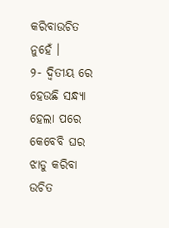କରିବାଉଚିତ ନୁହେଁ ।
୨- ଦ୍ୱିତୀୟ ରେ ହେଉଛି ସନ୍ଧ୍ୟା ହେଲା ପରେ କେବେବି ଘର ଝାଡୁ କରିବା ଉଚିତ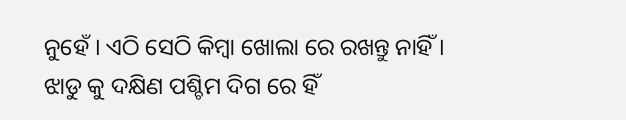ନୁହେଁ । ଏଠି ସେଠି କିମ୍ବା ଖୋଲା ରେ ରଖନ୍ତୁ ନାହିଁ । ଝାଡୁ କୁ ଦକ୍ଷିଣ ପଶ୍ଚିମ ଦିଗ ରେ ହିଁ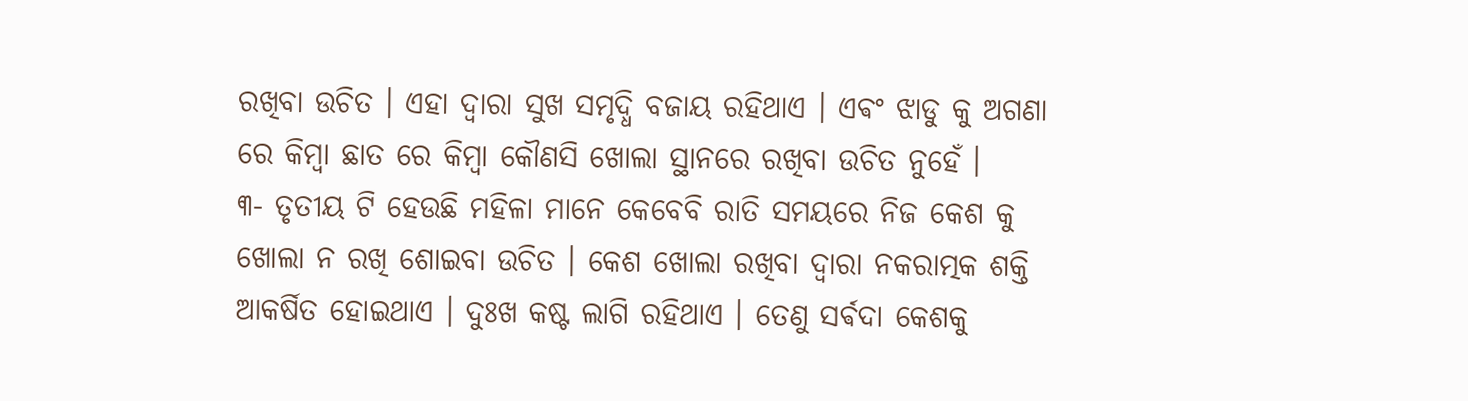ରଖିବା ଉଚିତ । ଏହା ଦ୍ୱାରା ସୁଖ ସମୃଦ୍ଧି ବଜାୟ ରହିଥାଏ । ଏଵଂ ଝାଡୁ କୁ ଅଗଣା ରେ କିମ୍ବା ଛାତ ରେ କିମ୍ବା କୌଣସି ଖୋଲା ସ୍ଥାନରେ ରଖିବା ଉଚିତ ନୁହେଁ ।
୩- ତୃତୀୟ ଟି ହେଉଛି ମହିଳା ମାନେ କେବେବି ରାତି ସମୟରେ ନିଜ କେଶ କୁ ଖୋଲା ନ ରଖି ଶୋଇବା ଉଚିତ । କେଶ ଖୋଲା ରଖିବା ଦ୍ୱାରା ନକରାତ୍ମକ ଶକ୍ତି ଆକର୍ଷିତ ହୋଇଥାଏ । ଦୁଃଖ କଷ୍ଟ ଲାଗି ରହିଥାଏ । ତେଣୁ ସର୍ଵଦା କେଶକୁ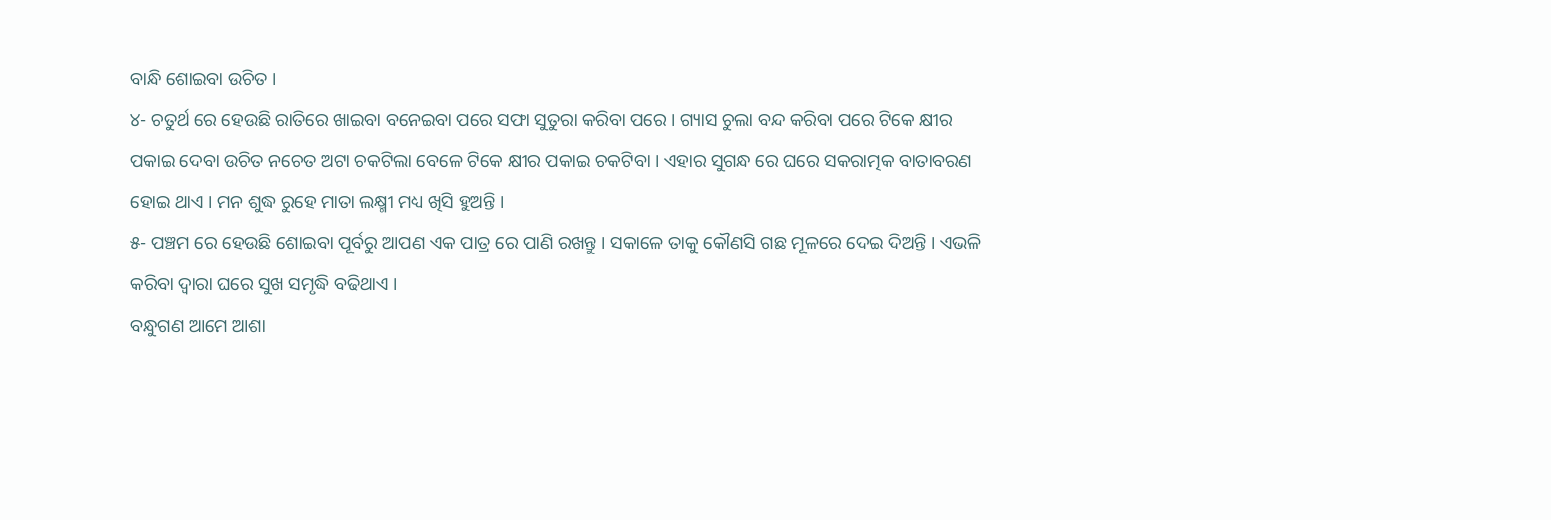ବାନ୍ଧି ଶୋଇବା ଉଚିତ ।
୪- ଚତୁର୍ଥ ରେ ହେଉଛି ରାତିରେ ଖାଇବା ବନେଇବା ପରେ ସଫା ସୁତୁରା କରିବା ପରେ । ଗ୍ୟାସ ଚୁଲା ବନ୍ଦ କରିବା ପରେ ଟିକେ କ୍ଷୀର ପକାଇ ଦେବା ଉଚିତ ନଚେତ ଅଟା ଚକଟିଲା ବେଳେ ଟିକେ କ୍ଷୀର ପକାଇ ଚକଟିବା । ଏହାର ସୁଗନ୍ଧ ରେ ଘରେ ସକରାତ୍ମକ ବାତାବରଣ ହୋଇ ଥାଏ । ମନ ଶୁଦ୍ଧ ରୁହେ ମାତା ଲକ୍ଷ୍ମୀ ମଧ୍ୟ ଖିସି ହୁଅନ୍ତି ।
୫- ପଞ୍ଚମ ରେ ହେଉଛି ଶୋଇବା ପୂର୍ବରୁ ଆପଣ ଏକ ପାତ୍ର ରେ ପାଣି ରଖନ୍ତୁ । ସକାଳେ ତାକୁ କୌଣସି ଗଛ ମୂଳରେ ଦେଇ ଦିଅନ୍ତି । ଏଭଳି କରିବା ଦ୍ୱାରା ଘରେ ସୁଖ ସମୃଦ୍ଧି ବଢିଥାଏ ।
ବନ୍ଧୁଗଣ ଆମେ ଆଶା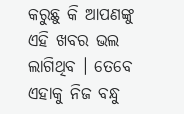କରୁଛୁ କି ଆପଣଙ୍କୁ ଏହି ଖବର ଭଲ ଲାଗିଥିବ । ତେବେ ଏହାକୁ ନିଜ ବନ୍ଧୁ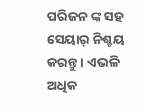ପରିଜନ ଙ୍କ ସହ ସେୟାର୍ ନିଶ୍ଚୟ କରନ୍ତୁ । ଏଭଳି ଅଧିକ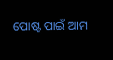ପୋଷ୍ଟ ପାଇଁ ଆମ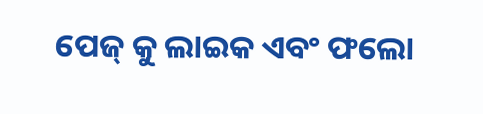ପେଜ୍ କୁ ଲାଇକ ଏବଂ ଫଲୋ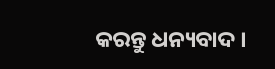କରନ୍ତୁ ଧନ୍ୟବାଦ ।